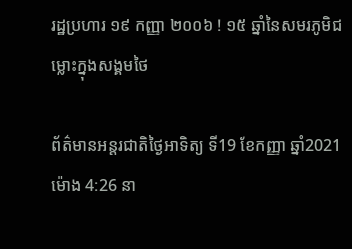រដ្ឋប្រហារ ១៩ កញ្ញា ២០០៦ ! ១៥ ឆ្នាំនៃសមរភូមិជម្លោះក្នុងសង្គមថៃ

ព័ត៌មានអន្តរជាតិថ្ងៃអាទិត្យ ទី19 ខែកញ្ញា ឆ្នាំ2021 ម៉ោង 4:26 នា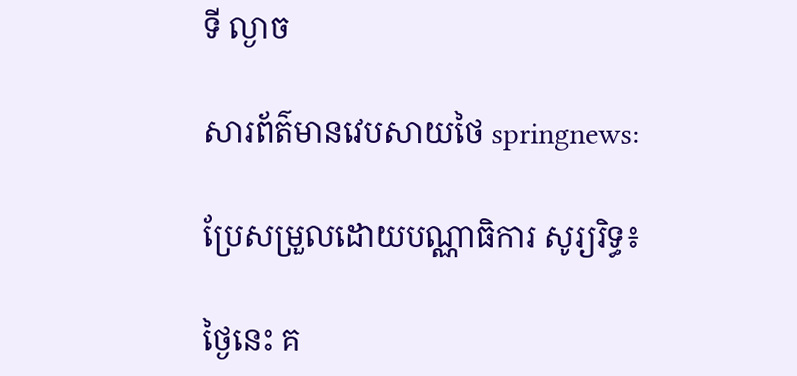ទី ល្ងាច

សារព័ត៌មានវេបសាយថៃ springnews:

ប្រែសម្រួលដោយបណ្ណាធិការ សូរ្យរិទ្ធ៖

ថ្ងៃនេះ គ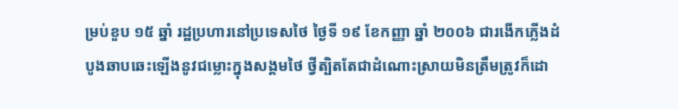ម្រប់ខួប ១៥ ឆ្នាំ រដ្ឋប្រហារនៅប្រទេសថៃ ថ្ងៃទី ១៩ ខែកញ្ញា ឆ្នាំ ២០០៦ ជារងើកភ្លើងដំបូងឆាបឆេះឡើងនូវជម្លោះក្នុងសង្គមថៃ ថ្វីត្បិតតែជាដំណោះស្រាយមិនត្រឹមត្រូវក៏ដោ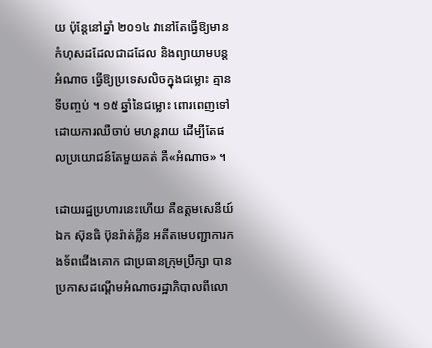យ ប៉ុន្តែនៅឆ្នាំ ២០១៤ វានៅតែធ្វើឱ្យមានកំហុសដដែលជាដដែល និងព្យាយាមបន្តអំណាច ធ្វើឱ្យប្រទេសលិចក្នុងជម្លោះ គ្មានទីបញ្ចប់ ។ ១៥ ឆ្នាំនៃជម្លោះ ពោរពេញទៅដោយការឈឺចាប់ មហន្តរាយ ដើម្បីតែផលប្រយោជន៍តែមួយគត់ គឺ«អំណាច» ។

ដោយរដ្ឋប្រហារនេះហើយ គឺឧត្តមសេនីយ៍ឯក ស៊ុនធិ ប៊ុនរ៉ាត់គ្លីន អតីតមេបញ្ជាការកងទ័ពជើងគោក ជាប្រធានក្រុមប្រឹក្សា បានប្រកាសដណ្តើមអំណាចរដ្ឋាភិបាលពីលោ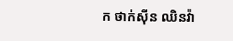ក ថាក់ស៊ីន ឈិនវ៉ា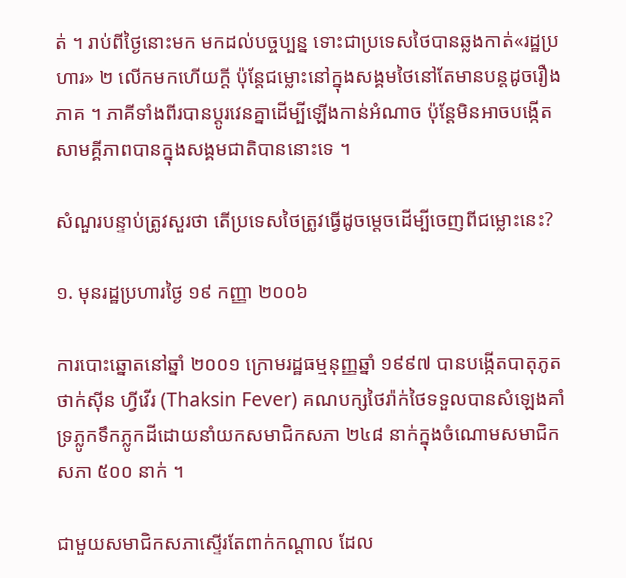ត់ ។ រាប់ពីថ្ងៃនោះមក មកដល់បច្ចប្បន្ន ទោះជាប្រទេសថៃបានឆ្លងកាត់«រដ្ឋប្រហារ» ២ លើកមកហើយក្តី ប៉ុន្តែជម្លោះនៅក្នុងសង្គមថៃនៅតែមានបន្តដូចរឿងភាគ ។ ភាគីទាំងពីរបានប្តូរវេនគ្នាដើម្បីឡើងកាន់អំណាច ប៉ុន្តែមិនអាចបង្កើតសាមគ្គីភាពបានក្នុងសង្គមជាតិបាននោះទេ ។

សំណួរបន្ទាប់ត្រូវសួរថា តើប្រទេសថៃត្រូវធ្វើដូចម្តេចដើម្បីចេញពីជម្លោះនេះ?

១. មុនរដ្ឋប្រហារថ្ងៃ ១៩ កញ្ញា ២០០៦

ការបោះឆ្នោតនៅឆ្នាំ ២០០១ ក្រោមរដ្ឋធម្មនុញ្ញឆ្នាំ ១៩៩៧ បានបង្កើតបាតុភូត ថាក់ស៊ីន ហ្វីវើរ (Thaksin Fever) គណបក្សថៃរ៉ាក់ថៃទទួលបានសំឡេងគាំទ្រភ្លូកទឹកភ្លូកដីដោយនាំយកសមាជិកសភា ២៤៨ នាក់ក្នុងចំណោមសមាជិកសភា ៥០០ នាក់ ។

ជាមួយសមាជិកសភាស្ទើរតែពាក់កណ្តាល ដែល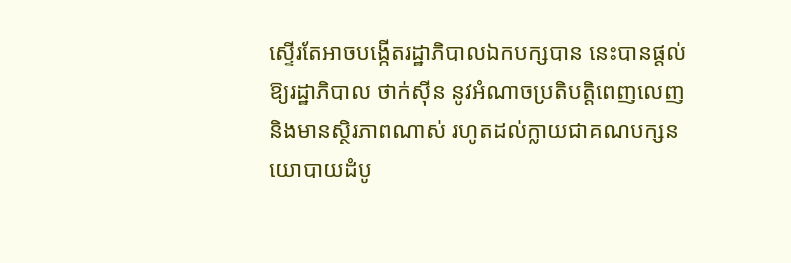ស្ទើរតែអាចបង្កើតរដ្ឋាភិបាលឯកបក្សបាន នេះបានផ្តល់ឱ្យរដ្ឋាភិបាល ថាក់ស៊ីន នូវអំណាចប្រតិបត្តិពេញលេញ និងមានស្ថិរភាពណាស់ រហូតដល់ក្លាយជាគណបក្សនយោបាយដំបូ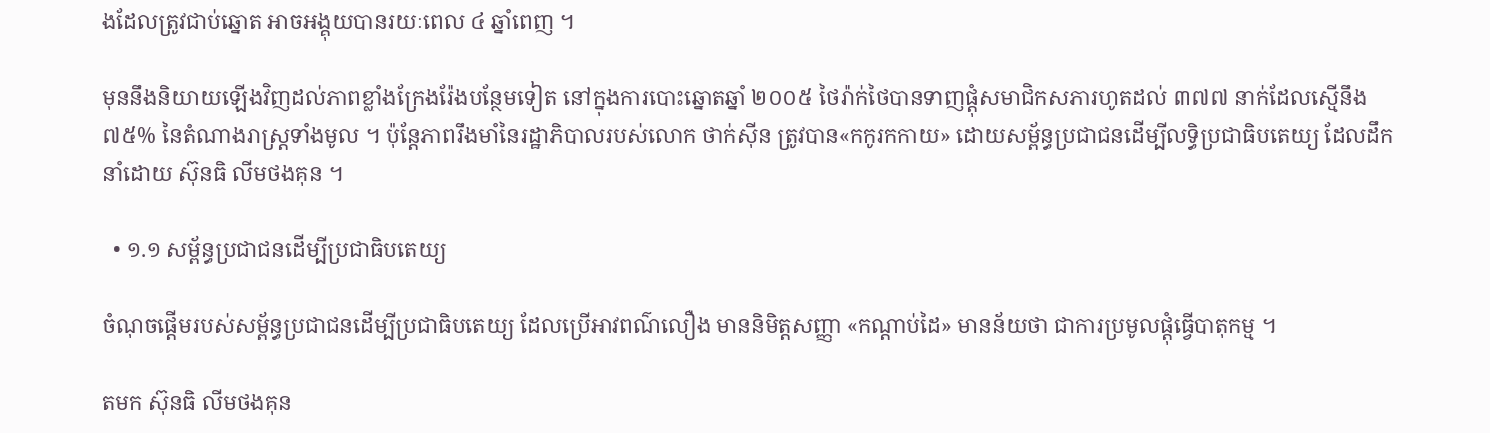ងដែលត្រូវជាប់ឆ្នោត អាចអង្គុយបានរយៈពេល ៤ ឆ្នាំពេញ ។

មុននឹងនិយាយឡើងវិញដល់ភាពខ្លាំងក្រែងរ៉ែងបន្ថែមទៀត នៅក្នុងការបោះឆ្នោតឆ្នាំ ២០០៥ ថៃរ៉ាក់ថៃបានទាញផ្តុំសមាជិកសភារហូតដល់ ៣៧៧ នាក់ដែលស្មើនឹង ៧៥% នៃតំណាងរាស្ត្រទាំងមូល ។ ប៉ុន្តែភាពរឹងមាំនៃរដ្ឋាភិបាលរបស់លោក ថាក់ស៊ីន ត្រូវបាន«កកូរកកាយ» ដោយសម្ព័ន្ធប្រជាជនដើម្បីលទ្ធិប្រជាធិបតេយ្យ ដែលដឹកនាំដោយ ស៊ុនធិ លីមថងគុន ។

  • ១.១ សម្ព័ន្ធប្រជាជនដើម្បីប្រជាធិបតេយ្យ

ចំណុចផ្តើមរបស់សម្ព័ន្ធប្រជាជនដើម្បីប្រជាធិបតេយ្យ ដែលប្រើអាវពណ៌លឿង មាននិមិត្តសញ្ញា «កណ្តាប់ដៃ» មានន័យថា ជាការប្រមូលផ្តុំធ្វើបាតុកម្ម ។

តមក ស៊ុនធិ លីមថងគុន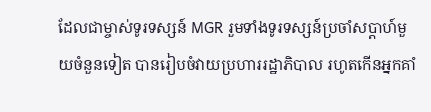ដែលជាម្ចាស់ទូរទស្សន៍ MGR រួមទាំងទូរទស្សន៍ប្រចាំសប្តាហ៍មួយចំនួនទៀត បានរៀបចំវាយប្រហាររដ្ឋាភិបាល រហូតកើនអ្នកគាំ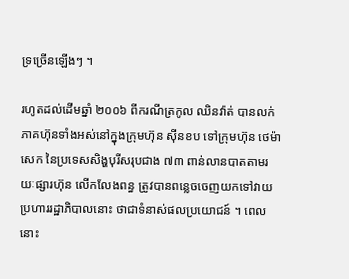ទ្រច្រើនឡើងៗ ។

រហូតដល់ដើមឆ្នាំ ២០០៦ ពីករណីត្រកូល ឈិនវ៉ាត់ បានលក់ភាគហ៊ុនទាំងអស់នៅក្នុងក្រុមហ៊ុន ស៊ីនខប ទៅក្រុមហ៊ុន ថេម៉ាសេក នៃប្រទេសសិង្ហបុរីសរុបជាង ៧៣ ពាន់លានបាតតាមរយៈផ្សារហ៊ុន លើកលែងពន្ធ ត្រូវបានពន្លេចចេញយកទៅវាយប្រហាររដ្ឋាភិបាលនោះ ថាជាទំនាស់ផលប្រយោជន៍ ។ ពេលនោះ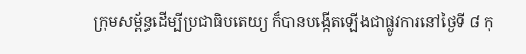ក្រុមសម្ព័ន្ធដើម្បីប្រជាធិបតេយ្យ ក៏បានបង្កើតឡើងជាផ្លូវការនៅថ្ងៃទី ៨ កុ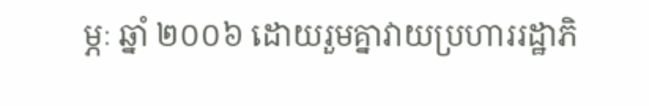ម្ភៈ ឆ្នាំ ២០០៦ ដោយរួមគ្នាវាយប្រហាររដ្ឋាភិ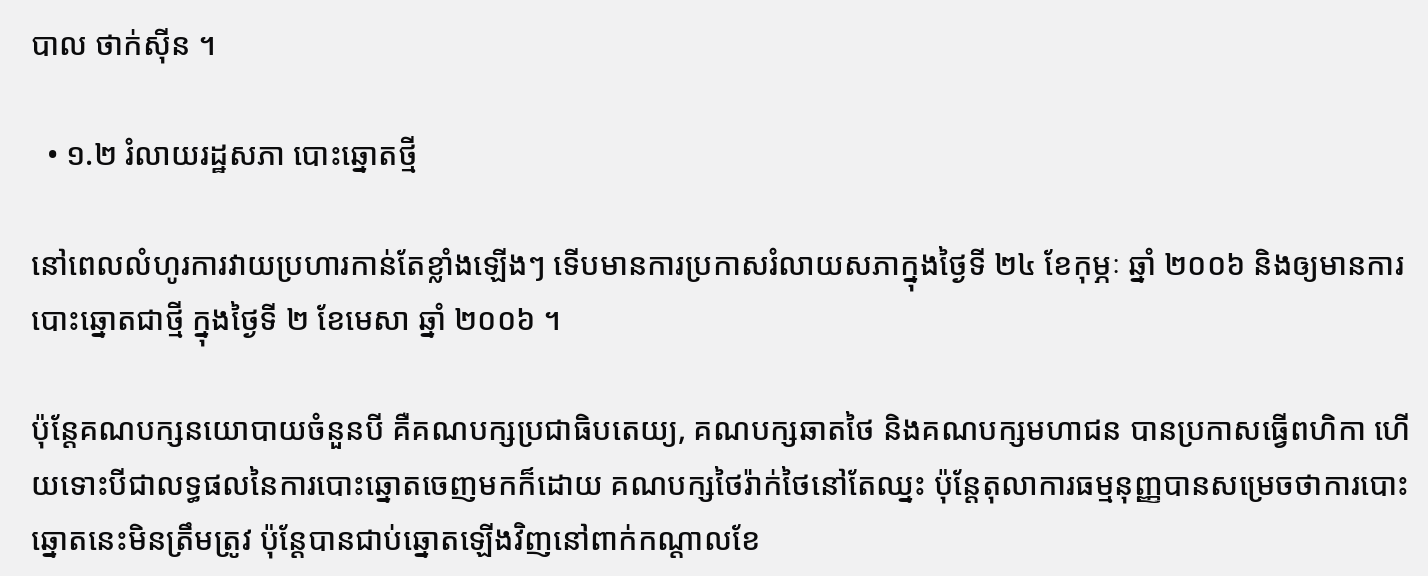បាល ថាក់ស៊ីន ។

  • ១.២ រំលាយរដ្ឋសភា បោះឆ្នោតថ្មី

នៅពេលលំហូរការវាយប្រហារកាន់តែខ្លាំងឡើងៗ ទើបមានការប្រកាសរំលាយសភាក្នុងថ្ងៃទី ២៤ ខែកុម្ភៈ ឆ្នាំ ២០០៦ និងឲ្យមានការបោះឆ្នោតជាថ្មី ក្នុងថ្ងៃទី ២ ខែមេសា ឆ្នាំ ២០០៦ ។

ប៉ុន្តែគណបក្សនយោបាយចំនួនបី គឺគណបក្សប្រជាធិបតេយ្យ, គណបក្សឆាតថៃ និងគណបក្សមហាជន បានប្រកាសធ្វើពហិកា ហើយទោះបីជាលទ្ធផលនៃការបោះឆ្នោតចេញមកក៏ដោយ គណបក្សថៃរ៉ាក់ថៃនៅតែឈ្នះ ប៉ុន្តែតុលាការធម្មនុញ្ញបានសម្រេចថាការបោះឆ្នោតនេះមិនត្រឹមត្រូវ ប៉ុន្តែបានជាប់ឆ្នោតឡើងវិញនៅពាក់កណ្តាលខែ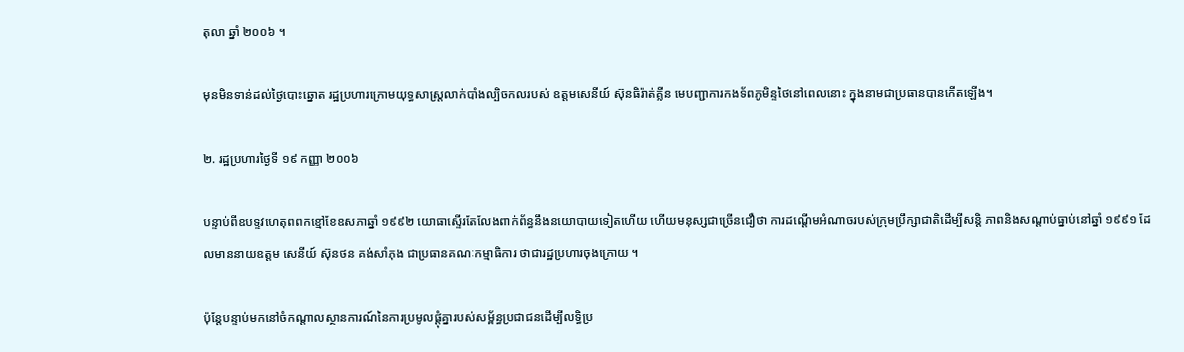តុលា ឆ្នាំ ២០០៦ ។

មុនមិនទាន់ដល់ថ្ងៃបោះឆ្នោត រដ្ឋប្រហារក្រោមយុទ្ធសាស្ត្រលាក់បាំងល្បិចកលរបស់ ឧត្តមសេនីយ៍ ស៊ុនធិរ៉ាត់គ្លីន មេបញ្ជាការកងទ័ពភូមិន្ទថៃនៅពេលនោះ ក្នុងនាមជាប្រធានបានកើតឡើង។

២. រដ្ឋប្រហារថ្ងៃទី ១៩ កញ្ញា ២០០៦

បន្ទាប់ពីឧបទ្ទវហេតុពពកខ្មៅខែឧសភាឆ្នាំ ១៩៩២ យោធាស្ទើរតែលែងពាក់ព័ន្ធនឹងនយោបាយទៀតហើយ ហើយមនុស្សជាច្រើនជឿថា ការដណ្តើមអំណាចរបស់ក្រុមប្រឹក្សាជាតិដើម្បីសន្តិ ភាពនិងសណ្តាប់ធ្នាប់នៅឆ្នាំ ១៩៩១ ដែលមាននាយឧត្តម សេនីយ៍ ស៊ុនថន គង់សាំភុង ជាប្រធានគណៈកម្មាធិការ ថាជារដ្ឋប្រហារចុងក្រោយ ។

ប៉ុន្តែបន្ទាប់មកនៅចំកណ្តាលស្ថានការណ៍នៃការប្រមូលផ្តុំគ្នារបស់សម្ព័ន្ធប្រជាជនដើម្បីលទ្ធិប្រ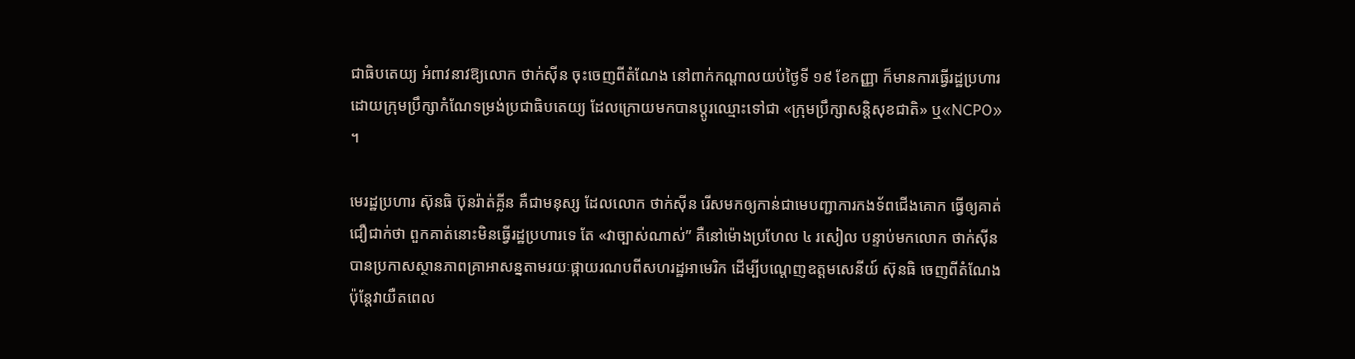ជាធិបតេយ្យ អំពាវនាវឱ្យលោក ថាក់ស៊ីន ចុះចេញពីតំណែង នៅពាក់កណ្តាលយប់ថ្ងៃទី ១៩ ខែកញ្ញា ក៏មានការធ្វើរដ្ឋប្រហារដោយក្រុមប្រឹក្សាកំណែទម្រង់ប្រជាធិបតេយ្យ ដែលក្រោយមកបានប្តូរឈ្មោះទៅជា «ក្រុមប្រឹក្សាសន្តិសុខជាតិ» ឬ«NCPO» ។

មេរដ្ឋប្រហារ ស៊ុនធិ ប៊ុនរ៉ាត់គ្លីន គឺជាមនុស្ស ដែលលោក ថាក់ស៊ីន រើសមកឲ្យកាន់ជាមេបញ្ជាការកងទ័ពជើងគោក ធ្វើឲ្យគាត់ជឿជាក់ថា ពួកគាត់នោះមិនធ្វើរដ្ឋប្រហារទេ តែ «វាច្បាស់ណាស់” គឺនៅម៉ោងប្រហែល ៤ រសៀល បន្ទាប់មកលោក ថាក់ស៊ីន បានប្រកាសស្ថានភាពគ្រាអាសន្នតាមរយៈផ្កាយរណបពីសហរដ្ឋអាមេរិក ដើម្បីបណ្តេញឧត្តមសេនីយ៍ ស៊ុនធិ ចេញពីតំណែង ប៉ុន្តែវាយឺតពេល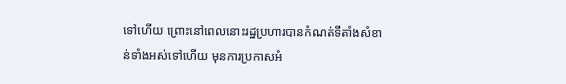ទៅហើយ ព្រោះនៅពេលនោះរដ្ឋប្រហារបានកំណត់ទីតាំងសំខាន់ទាំងអស់ទៅហើយ មុនការប្រកាសអំ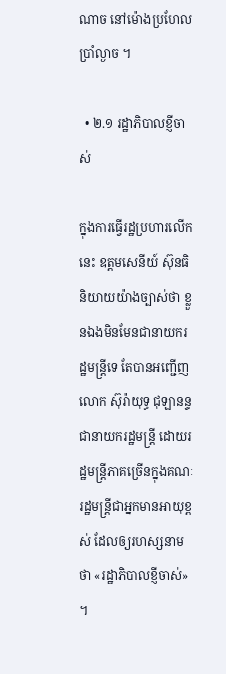ណាច នៅម៉ោងប្រហែលប្រាំល្ងាច ។

  • ២.១ រដ្ឋាភិបាលខ្ញីចាស់

ក្នុងការធ្វើរដ្ឋប្រហារលើកនេះ ឧត្តមសេនីយ៍ ស៊ុនធិ និយាយយ៉ាងច្បាស់ថា ខ្លួនឯងមិនមែនជានាយករដ្ឋមន្ត្រីទេ តែបានអញ្ជើញលោក ស៊ុរ៉ាយុទ្ធ ជុឡានន្ទ ជានាយករដ្ឋមន្ត្រី ដោយរដ្ឋមន្ត្រីភាគច្រើនក្នុងគណៈរដ្ឋមន្ត្រីជាអ្នកមានអាយុខ្ពស់ ដែលឲ្យរហស្សនាមថា «រដ្ឋាភិបាលខ្ញីចាស់» ។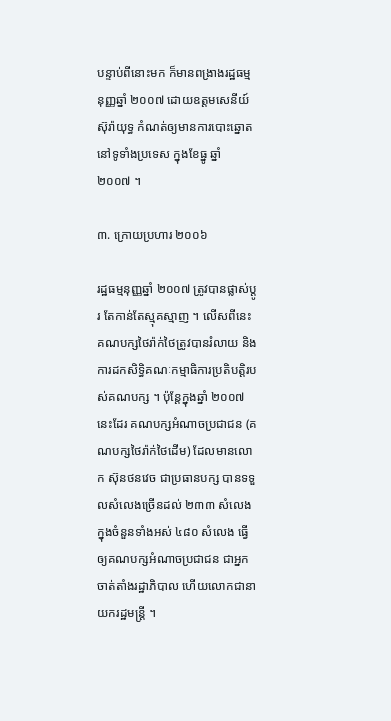បន្ទាប់ពីនោះមក ក៏មានពង្រាងរដ្ឋធម្មនុញ្ញឆ្នាំ ២០០៧ ដោយឧត្តមសេនីយ៍ ស៊ុរ៉ាយុទ្ធ កំណត់ឲ្យមានការបោះឆ្នោតនៅទូទាំងប្រទេស ក្នុងខែធ្នូ ឆ្នាំ ២០០៧ ។

៣. ក្រោយប្រហារ ២០០៦

រដ្ឋធម្មនុញ្ញឆ្នាំ ២០០៧ ត្រូវបានផ្លាស់ប្តូរ តែកាន់តែស្មុគស្មាញ ។ លើសពីនេះគណបក្សថៃរ៉ាក់ថៃត្រូវបានរំលាយ និងការដកសិទ្ធិគណៈកម្មាធិការប្រតិបត្តិរបស់គណបក្ស ។ ប៉ុន្តែក្នុងឆ្នាំ ២០០៧ នេះដែរ គណបក្សអំណាចប្រជាជន (គណបក្សថៃរ៉ាក់ថៃដើម) ដែលមានលោក ស៊ុនថនវេច ជាប្រធានបក្ស បានទទួលសំលេងច្រើនដល់ ២៣៣ សំលេង ក្នុងចំនួនទាំងអស់ ៤៨០ សំលេង ធ្វើឲ្យគណបក្សអំណាចប្រជាជន ជាអ្នកចាត់តាំងរដ្ឋាភិបាល ហើយលោកជានាយករដ្ឋមន្ត្រី ។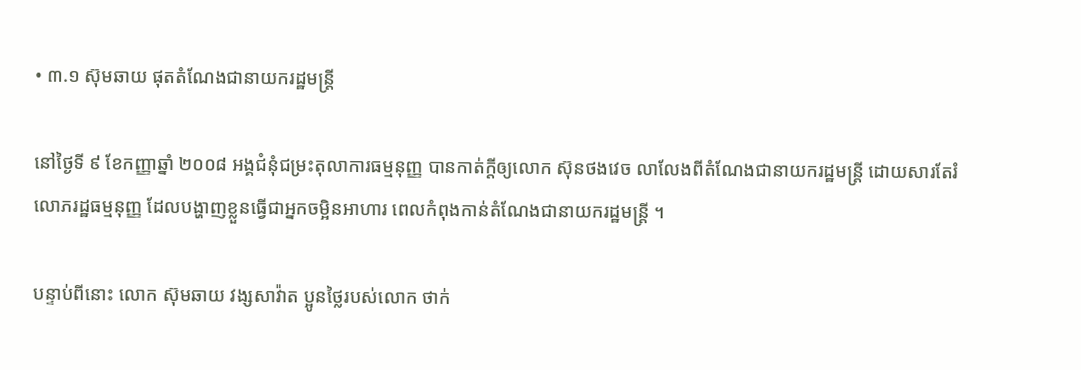• ៣.១ ស៊ុមឆាយ ផុតតំណែងជានាយករដ្ឋមន្ត្រី

នៅថ្ងៃទី ៩ ខែកញ្ញាឆ្នាំ ២០០៨ អង្គជំនុំជម្រះតុលាការធម្មនុញ្ញ បានកាត់ក្តីឲ្យលោក ស៊ុនថងវេច លាលែងពីតំណែងជានាយករដ្ឋមន្ត្រី ដោយសារតែរំលោភរដ្ឋធម្មនុញ្ញ ដែលបង្ហាញខ្លួនធ្វើជាអ្នកចម្អិនអាហារ ពេលកំពុងកាន់តំណែងជានាយករដ្ឋមន្ត្រី ។

បន្ទាប់ពីនោះ លោក ស៊ុមឆាយ វង្សសាវ៉ាត ប្អូនថ្លៃរបស់លោក ថាក់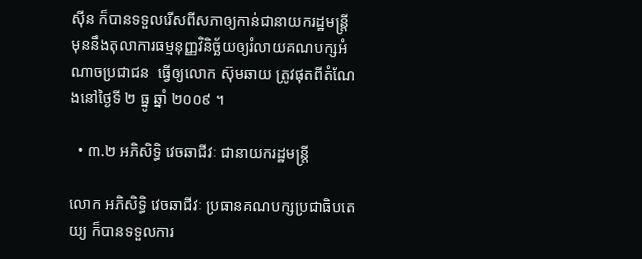ស៊ីន ក៏បានទទួលរើសពីសភាឲ្យកាន់ជានាយករដ្ឋមន្ត្រី មុននឹងតុលាការធម្មនុញ្ញវិនិច្ឆ័យឲ្យរំលាយគណបក្សអំណាចប្រជាជន  ធ្វើឲ្យលោក ស៊ុមឆាយ ត្រូវផុតពីតំណែងនៅថ្ងៃទី ២ ធ្នូ ឆ្នាំ ២០០៩ ។

  • ៣.២ អភិសិទ្ធិ វេចឆាជីវៈ ជានាយករដ្ឋមន្ត្រី

លោក អភិសិទ្ធិ វេចឆាជីវៈ ប្រធានគណបក្សប្រជាធិបតេយ្យ ក៏បានទទួលការ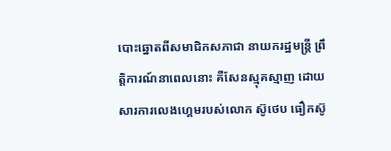បោះឆ្នោតពីសមាជិកសភាជា នាយករដ្ឋមន្ត្រី ព្រឹត្តិការណ៍នាពេលនោះ គឺសែនស្មុគស្មាញ ដោយសារការលេងហ្គេមរបស់លោក ស៊ូថេប ធឿកស៊ូ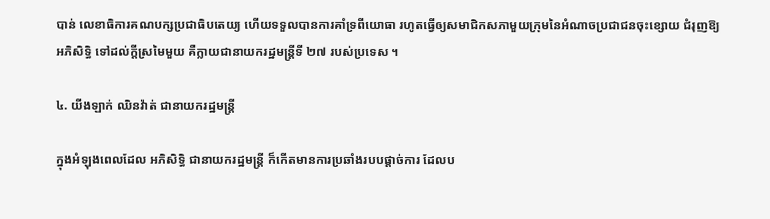បាន់ លេខាធិការគណបក្សប្រជាធិបតេយ្យ ហើយទទួលបានការគាំទ្រពីយោធា រហូតធ្វើឲ្យសមាជិកសភាមួយក្រុមនៃអំណាចប្រជាជនចុះខ្សោយ ជំរុញឱ្យ អភិសិទ្ធិ ទៅដល់ក្តីស្រមៃមួយ គឺក្លាយជានាយករដ្ឋមន្ត្រីទី ២៧ របស់ប្រទេស ។

៤. យីងឡាក់ ឈិនវ៉ាត់ ជានាយករដ្ឋមន្ត្រី

ក្នុងអំឡុងពេលដែល អភិសិទ្ធិ ជានាយករដ្ឋមន្ត្រី ក៏កើតមានការប្រឆាំងរបបផ្តាច់ការ ដែលប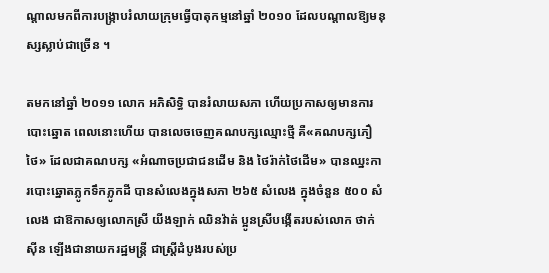ណ្តាលមកពីការបង្ក្រាបរំលាយក្រុមធ្វើបាតុកម្មនៅឆ្នាំ ២០១០ ដែលបណ្តាលឱ្យមនុស្សស្លាប់ជាច្រើន ។

តមកនៅឆ្នាំ ២០១១ លោក អភិសិទ្ធិ បានរំលាយសភា ហើយប្រកាសឲ្យមានការបោះឆ្នោត ពេលនោះហើយ បានលេចចេញគណបក្សឈ្មោះថ្មី គឺ«គណបក្សភឿថៃ» ដែលជាគណបក្ស «អំណាចប្រជាជនដើម និង ថៃរ៉ាក់ថៃដើម» បានឈ្នះការបោះឆ្នោតភ្លូកទឹកភ្លូកដី បានសំលេងក្នុងសភា ២៦៥ សំលេង ក្នុងចំនួន ៥០០ សំលេង ជាឱកាសឲ្យលោកស្រី យីងឡាក់ ឈិនវ៉ាត់ ប្អូនស្រីបង្កើតរបស់លោក ថាក់ស៊ីន ឡើងជានាយករដ្ឋមន្ត្រី ជាស្ត្រីដំបូងរបស់ប្រ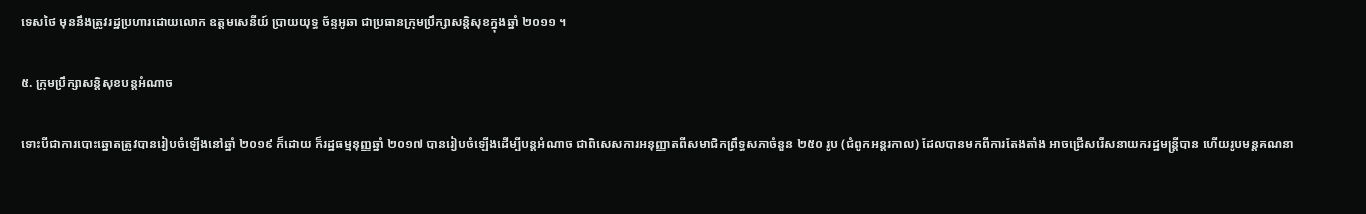ទេសថៃ មុននឹងត្រូវរដ្ឋប្រហារដោយលោក ឧត្តមសេនីយ៍ ប្រាយយុទ្ធ ច័ន្ទអូឆា ជាប្រធានក្រុមប្រឹក្សាសន្តិសុខក្នុងឆ្នាំ ២០១១ ។

៥. ក្រុមប្រឹក្សាសន្តិសុខបន្តអំណាច

ទោះបីជាការបោះឆ្នោតត្រូវបានរៀបចំឡើងនៅឆ្នាំ ២០១៩ ក៏ដោយ ក៏រដ្ឋធម្មនុញ្ញឆ្នាំ ២០១៧ បានរៀបចំឡើងដើម្បីបន្តអំណាច ជាពិសេសការអនុញ្ញាតពីសមាជិកព្រឹទ្ធសភាចំនួន ២៥០ រូប (ជំពូកអន្តរកាល) ដែលបានមកពីការតែងតាំង អាចជ្រើសរើសនាយករដ្ឋមន្ត្រីបាន ហើយរូបមន្តគណនា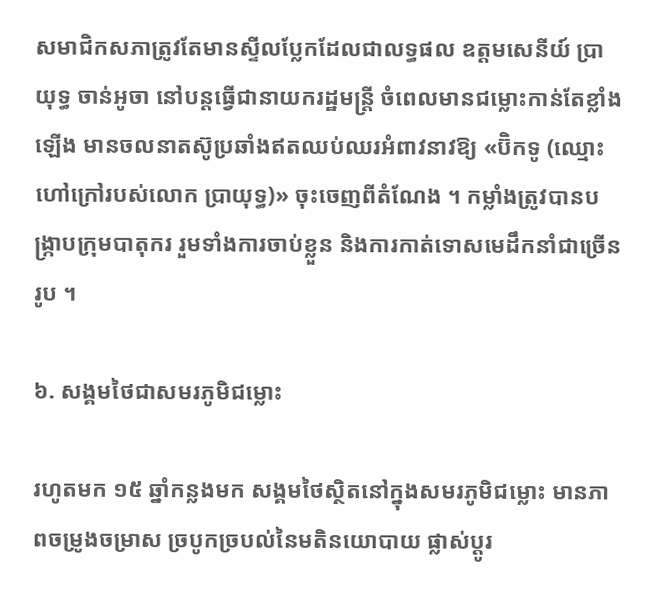សមាជិកសភាត្រូវតែមានស្ទីលប្លែកដែលជាលទ្ធផល ឧត្តមសេនីយ៍ ប្រាយុទ្ធ ចាន់អូចា នៅបន្តធ្វើជានាយករដ្ឋមន្ត្រី ចំពេលមានជម្លោះកាន់តែខ្លាំងឡើង មានចលនាតស៊ូប្រឆាំងឥតឈប់ឈរអំពាវនាវឱ្យ «ប៊ិកទូ (ឈ្មោះហៅក្រៅរបស់លោក ប្រាយុទ្ធ)» ចុះចេញពីតំណែង ។ កម្លាំងត្រូវបានបង្ក្រាបក្រុមបាតុករ រួមទាំងការចាប់ខ្លួន និងការកាត់ទោសមេដឹកនាំជាច្រើនរូប ។

៦. សង្គមថៃជាសមរភូមិជម្លោះ

រហូតមក ១៥ ឆ្នាំកន្លងមក សង្គមថៃស្ថិតនៅក្នុងសមរភូមិជម្លោះ មានភាពចម្រូងចម្រាស ច្របូកច្របល់នៃមតិនយោបាយ ផ្លាស់ប្តូរ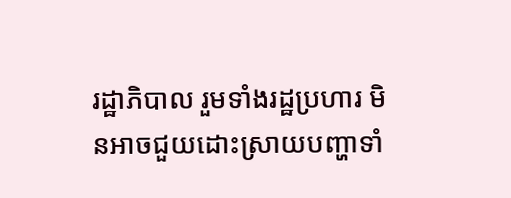រដ្ឋាភិបាល រួមទាំងរដ្ឋប្រហារ មិនអាចជួយដោះស្រាយបញ្ហាទាំ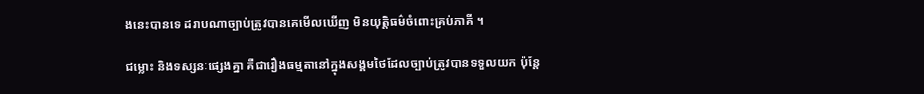ងនេះបានទេ ដរាបណាច្បាប់ត្រូវបានគេមើលឃើញ មិនយុត្តិធម៌ចំពោះគ្រប់ភាគី ។

ជម្លោះ និងទស្សនៈផ្សេងគ្នា គឺជារឿងធម្មតានៅក្នុងសង្គមថៃដែលច្បាប់ត្រូវបានទទួលយក ប៉ុន្តែ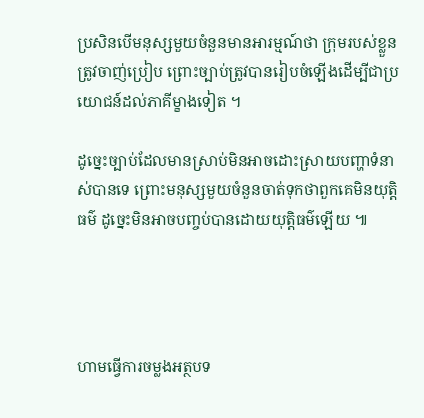ប្រសិនបើមនុស្សមួយចំនួនមានអារម្មណ៍ថា ក្រុមរបស់ខ្លួនត្រូវចាញ់ប្រៀប ព្រោះច្បាប់ត្រូវបានរៀបចំឡើងដើម្បីជាប្រយោជន៍ដល់ភាគីម្ខាងទៀត ។

ដូច្នេះច្បាប់ដែលមានស្រាប់មិនអាចដោះស្រាយបញ្ហាទំនាស់បានទេ ព្រោះមនុស្សមួយចំនួនចាត់ទុកថាពួកគេមិនយុត្តិធម៌ ដូច្នេះមិនអាចបញ្ចប់បានដោយយុត្តិធម៌ឡើយ ៕




ហាមធ្វើការចម្លងអត្ថបទ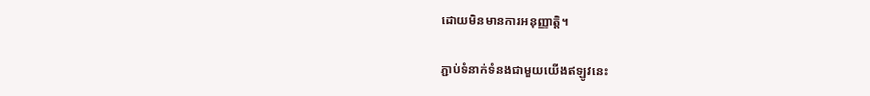ដោយមិនមានការអនុញ្ញាត្តិ។

ភ្ជាប់ទំនាក់ទំនងជាមួយយើងឥឡូវនេះ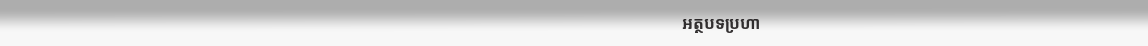អត្ថបទប្រហា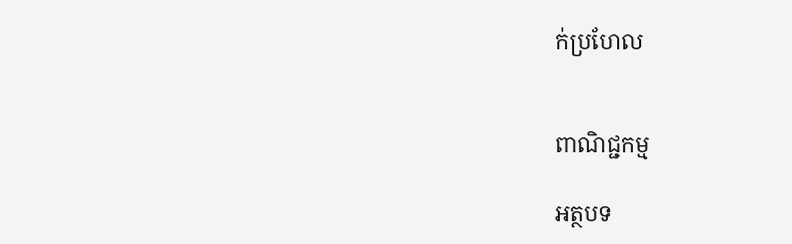ក់ប្រហែល


ពាណិជ្ជកម្ម

អត្ថបទ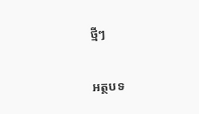ថ្មីៗ

អត្ថបទ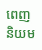ពេញនិយម